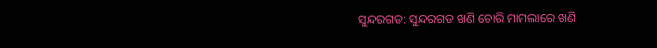ସୁନ୍ଦରଗଡ: ସୁନ୍ଦରଗଡ ଖଣି ଚୋରି ମାମଲାରେ ଖଣି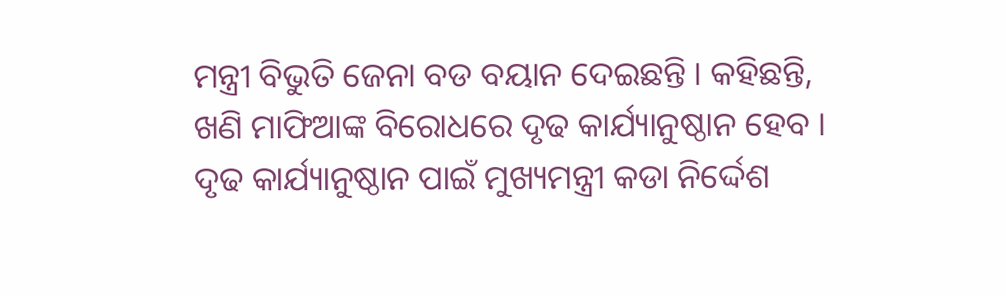ମନ୍ତ୍ରୀ ବିଭୁତି ଜେନା ବଡ ବୟାନ ଦେଇଛନ୍ତି । କହିଛନ୍ତି, ଖଣି ମାଫିଆଙ୍କ ବିରୋଧରେ ଦୃଢ କାର୍ଯ୍ୟାନୁଷ୍ଠାନ ହେବ । ଦୃଢ କାର୍ଯ୍ୟାନୁଷ୍ଠାନ ପାଇଁ ମୁଖ୍ୟମନ୍ତ୍ରୀ କଡା ନିର୍ଦ୍ଦେଶ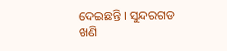ଦେଇଛନ୍ତି । ସୁନ୍ଦରଗଡ ଖଣି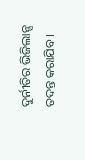ଦୁର୍ନୀତିର ଭିଜିଲାନ୍ସ ତଦନ୍ତ କରାଯିବ ।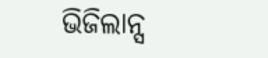ଭିଜିଲାନ୍ସ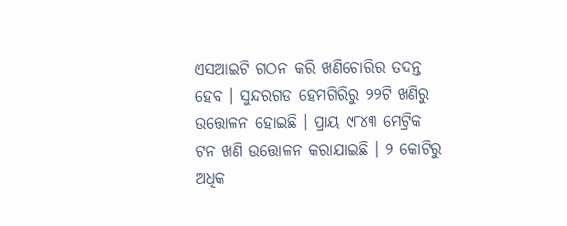ଏସଆଇଟି ଗଠନ କରି ଖଣିଚୋରିର ତଦନ୍ତ ହେବ । ସୁନ୍ଦରଗଡ ହେମଗିରିରୁ ୨୨ଟି ଖଣିରୁ ଉତ୍ତୋଳନ ହୋଇଛି । ପ୍ରାୟ ୯୮୪୩ ମେଟ୍ରିକ ଟନ ଖଣି ଉତ୍ତୋଳନ କରାଯାଇଛି । ୨ କୋଟିରୁ ଅଧିକ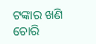ଟଙ୍କାର ଖଣି ଚୋରି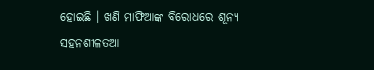ହୋଇଛି । ଖଣି ମାଫିଆଙ୍କ ବିରୋଧରେ ଶୂନ୍ୟ ସହନଶୀଳତଆ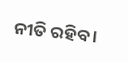ନୀତି ରହିବ ।